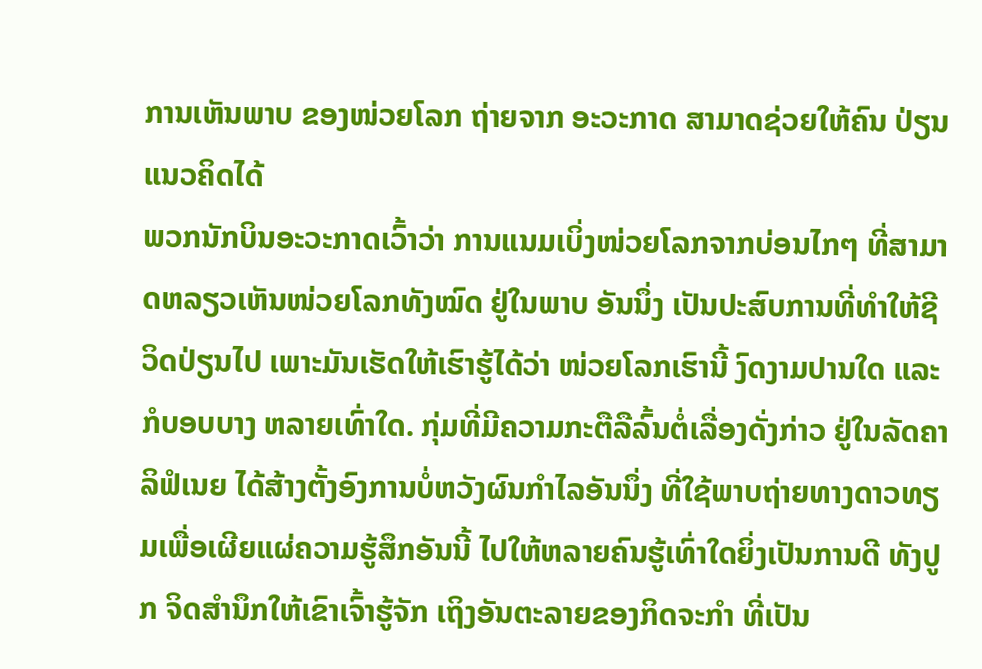ການເຫັນພາບ ຂອງໜ່ວຍໂລກ ຖ່າຍຈາກ ອະວະກາດ ສາມາດຊ່ວຍໃຫ້ຄົນ ປ່ຽນແນວຄິດໄດ້
ພວກນັກບິນອະວະກາດເວົ້າວ່າ ການແນມເບິ່ງໜ່ວຍໂລກຈາກບ່ອນໄກໆ ທີ່ສາມາດຫລຽວເຫັນໜ່ວຍໂລກທັງໝົດ ຢູ່ໃນພາບ ອັນນຶ່ງ ເປັນປະສົບການທີ່ທໍາໃຫ້ຊີວິດປ່ຽນໄປ ເພາະມັນເຮັດໃຫ້ເຮົາຮູ້ໄດ້ວ່າ ໜ່ວຍໂລກເຮົານີ້ ງົດງາມປານໃດ ແລະກໍບອບບາງ ຫລາຍເທົ່າໃດ. ກຸ່ມທີ່ມີຄວາມກະຕືລືລົ້ນຕໍ່ເລື່ອງດັ່ງກ່າວ ຢູ່ໃນລັດຄາລິຟໍເນຍ ໄດ້ສ້າງຕັ້ງອົງການບໍ່ຫວັງຜົນກໍາໄລອັນນຶ່ງ ທີ່ໃຊ້ພາບຖ່າຍທາງດາວທຽມເພື່ອເຜີຍແຜ່ຄວາມຮູ້ສຶກອັນນີ້ ໄປໃຫ້ຫລາຍຄົນຮູ້ເທົ່າໃດຍິ່ງເປັນການດີ ທັງປູກ ຈິດສໍານຶກໃຫ້ເຂົາເຈົ້າຮູ້ຈັກ ເຖິງອັນຕະລາຍຂອງກິດຈະກໍາ ທີ່ເປັນ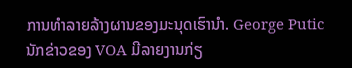ການທໍາລາຍລ້າງຜານຂອງມະນຸດເຮົານຳ. George Putic ນັກຂ່າວຂອງ VOA ມີລາຍງານກ່ຽ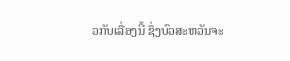ວກັບເລື່ອງນີ້ ຊຶ່ງບົວສະຫວັນຈະ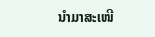ນໍາມາສະເໜີ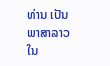ທ່ານ ເປັນພາສາລາວ ໃນ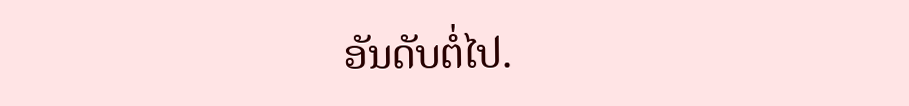ອັນດັບຕໍ່ໄປ.